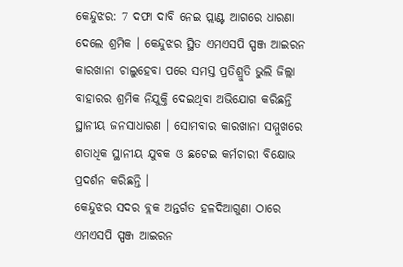କେନ୍ଦୁଝର: 7 ଦଫା ଦାବି ନେଇ ପ୍ଲାଣ୍ଟ ଆଗରେ ଧାରଣା ଦେଲେ ଶ୍ରମିକ । କେନ୍ଦୁଝର ସ୍ଥିତ ଏମଏସପି ସ୍ପଞ୍ଜ ଆଇରନ କାରଖାନା ଚାଲୁହେବା ପରେ ସମସ୍ତ ପ୍ରତିଶ୍ରୁତି ଭୁଲି ଜିଲ୍ଲା ବାହାରର ଶ୍ରମିକ ନିଯୁକ୍ତି ଦେଇଥିବା ଅଭିଯୋଗ କରିଛନ୍ତି ସ୍ଥାନୀୟ ଜନସାଧାରଣ । ସୋମବାର କାରଖାନା ସମ୍ମୁଖରେ ଶତାଧିକ ସ୍ଥାନୀୟ ଯୁବକ ଓ ଛଟେଇ କର୍ମଚାରୀ ବିକ୍ଷୋଭ ପ୍ରଦର୍ଶନ କରିଛନ୍ତି ।
କେନ୍ଦୁଝର ସଦର ବ୍ଲକ ଅନ୍ତର୍ଗତ ହଳଦିଆଗୁଣା ଠାରେ ଏମଏସପି ସ୍ପଞ୍ଜ ଆଇରନ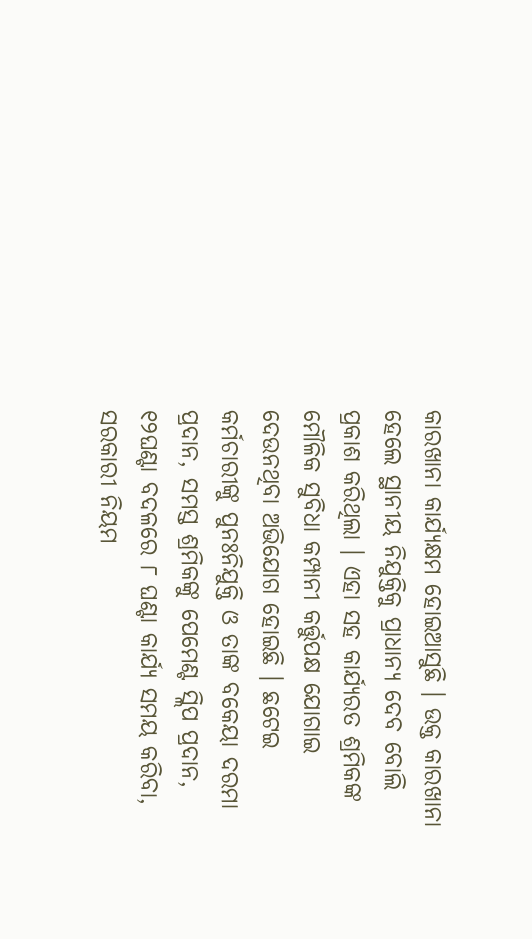କାରଖାନା କାର୍ଯ୍ୟକ୍ଷମ ହୋଇଆସୁଛି । ଉକ୍ତ କାରଖାନା ହେଲେ ସ୍ଥାନୀୟ ନିଯୁକ୍ତିକୁ ପ୍ରାଧାନ୍ୟ ଦେବ ବୋଲି ପ୍ରକାଶ କରିଥିଲା । ଏହା ସହ କାର୍ଯ୍ୟରତ ଶ୍ରମିକଙ୍କ ମୌଳିକ ସୁବିଧା କମ୍ପାନୀ କର୍ତ୍ତୁପକ୍ଷ ଯୋଗାଇ ଦେଉନଥିବା ଅଭିଯୋଗ ହୋଇଛି । ଛଟେଇ କର୍ମଚାରୀଙ୍କୁ ପୁନଃନିଯୁକ୍ତି ଓ ତାଙ୍କ ବକେୟା ଦରମା ପ୍ରଦାନ, ସମସ୍ତ ଶ୍ରମିକଙ୍କୁ ପେମେଣ୍ଟ ସ୍ଲିପ ପ୍ରଦାନ, ୧୨ଘଣ୍ଟା ବଦଳରେ ୮ ଘଣ୍ଟା କାର୍ଯ୍ୟ ସମୟ କରିବା, ସରକାରୀ ନିୟମ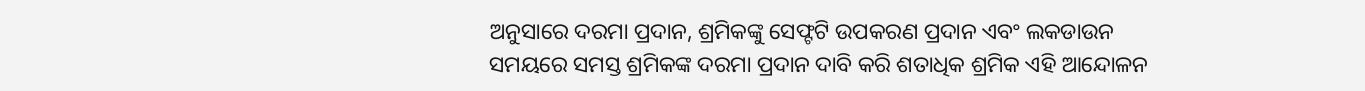ଅନୁସାରେ ଦରମା ପ୍ରଦାନ, ଶ୍ରମିକଙ୍କୁ ସେଫ୍ଟଟି ଉପକରଣ ପ୍ରଦାନ ଏବଂ ଲକଡାଉନ ସମୟରେ ସମସ୍ତ ଶ୍ରମିକଙ୍କ ଦରମା ପ୍ରଦାନ ଦାବି କରି ଶତାଧିକ ଶ୍ରମିକ ଏହି ଆନ୍ଦୋଳନ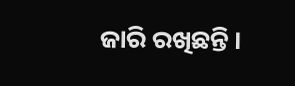ଜାରି ରଖିଛନ୍ତି ।